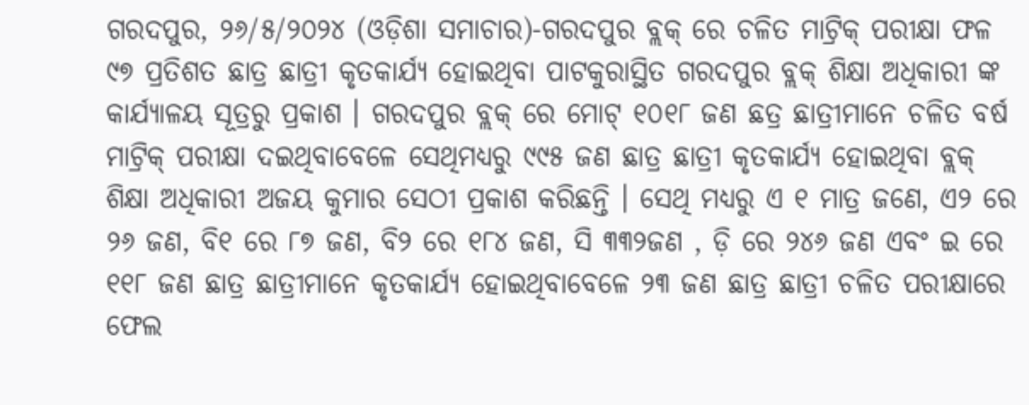ଗରଦପୁର, ୨୬/୫/୨୦୨୪ (ଓଡ଼ିଶା ସମାଚାର)-ଗରଦପୁର ବ୍ଲକ୍ ରେ ଚଳିତ ମାଟ୍ରିକ୍ ପରୀକ୍ଷା ଫଳ ୯୭ ପ୍ରତିଶତ ଛାତ୍ର ଛାତ୍ରୀ କୃତକାର୍ଯ୍ୟ ହୋଇଥିବା ପାଟକୁରାସ୍ଥିତ ଗରଦପୁର ବ୍ଲକ୍ ଶିକ୍ଷା ଅଧିକାରୀ ଙ୍କ କାର୍ଯ୍ୟାଳୟ ସୂତ୍ରରୁ ପ୍ରକାଶ । ଗରଦପୁର ବ୍ଲକ୍ ରେ ମୋଟ୍ ୧୦୧୮ ଜଣ ଛତ୍ର ଛାତ୍ରୀମାନେ ଚଳିତ ବର୍ଷ ମାଟ୍ରିକ୍ ପରୀକ୍ଷା ଦଇଥିବାବେଳେ ସେଥିମଧ୍ୟରୁ ୯୯୫ ଜଣ ଛାତ୍ର ଛାତ୍ରୀ କୃତକାର୍ଯ୍ୟ ହୋଇଥିବା ବ୍ଲକ୍ ଶିକ୍ଷା ଅଧିକାରୀ ଅଜୟ କୁମାର ସେଠୀ ପ୍ରକାଶ କରିଛନ୍ତି । ସେଥି ମଧ୍ୟରୁ ଏ ୧ ମାତ୍ର ଜଣେ, ଏ୨ ରେ ୨୬ ଜଣ, ବି୧ ରେ ୮୭ ଜଣ, ବି୨ ରେ ୧୮୪ ଜଣ, ସି ୩୩୨ଜଣ , ଡ଼ି ରେ ୨୪୬ ଜଣ ଏବଂ ଇ ରେ ୧୧୮ ଜଣ ଛାତ୍ର ଛାତ୍ରୀମାନେ କୃତକାର୍ଯ୍ୟ ହୋଇଥିବାବେଳେ ୨୩ ଜଣ ଛାତ୍ର ଛାତ୍ରୀ ଚଳିତ ପରୀକ୍ଷାରେ ଫେଲ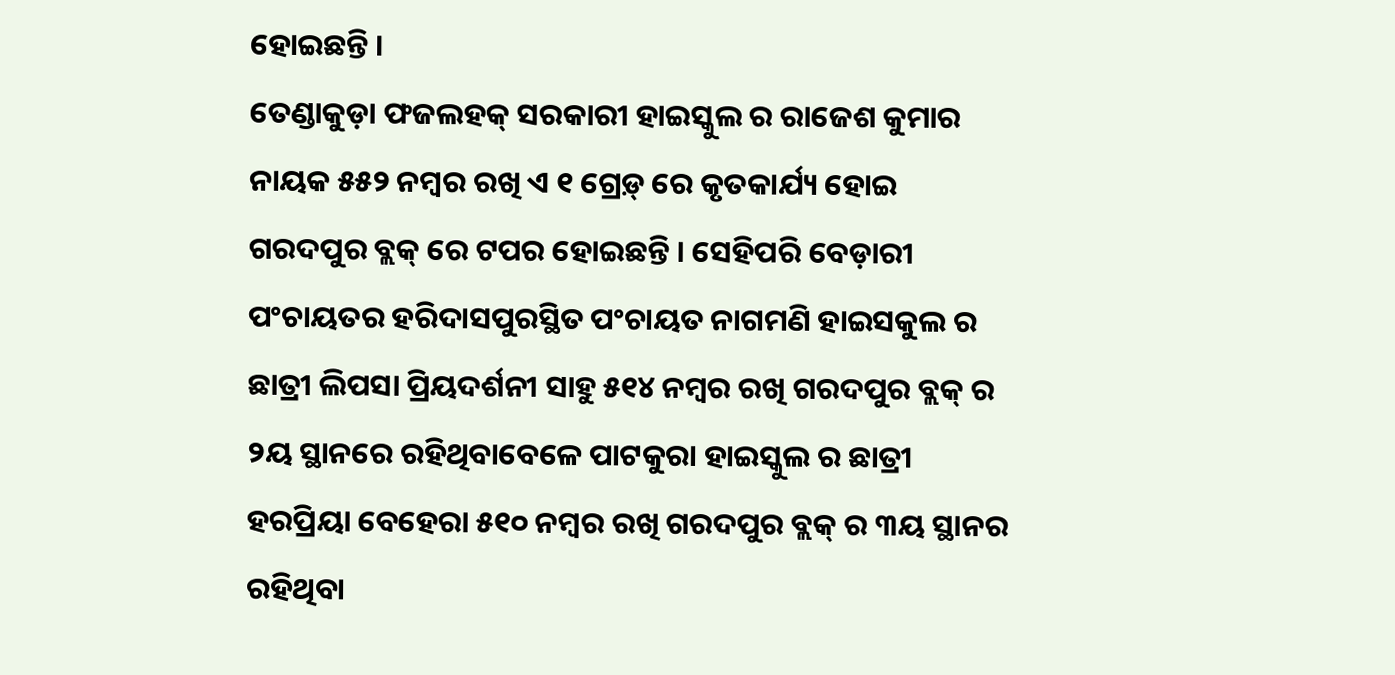ହୋଇଛନ୍ତି ।
ତେଣ୍ଡାକୁଡ଼ା ଫଜଲହକ୍ ସରକାରୀ ହାଇସ୍କୁଲ ର ରାଜେଶ କୁମାର ନାୟକ ୫୫୨ ନମ୍ବର ରଖି ଏ ୧ ଗ୍ରେଡ଼୍ ରେ କୃତକାର୍ଯ୍ୟ ହୋଇ ଗରଦପୁର ବ୍ଲକ୍ ରେ ଟପର ହୋଇଛନ୍ତି । ସେହିପରି ବେଡ଼ାରୀ ପଂଚାୟତର ହରିଦାସପୁରସ୍ଥିତ ପଂଚାୟତ ନାଗମଣି ହାଇସକୁଲ ର ଛାତ୍ରୀ ଲିପସା ପ୍ରିୟଦର୍ଶନୀ ସାହୁ ୫୧୪ ନମ୍ବର ରଖି ଗରଦପୁର ବ୍ଲକ୍ ର ୨ୟ ସ୍ଥାନରେ ରହିଥିବାବେଳେ ପାଟକୁରା ହାଇସ୍କୁଲ ର ଛାତ୍ରୀ ହରପ୍ରିୟା ବେହେରା ୫୧୦ ନମ୍ବର ରଖି ଗରଦପୁର ବ୍ଲକ୍ ର ୩ୟ ସ୍ଥାନର ରହିଥିବା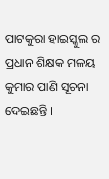ପାଟକୁରା ହାଇସ୍କୁଲ ର ପ୍ରଧାନ ଶିକ୍ଷକ ମଳୟ କୁମାର ପାଣି ସୂଚନା ଦେଇଛନ୍ତି ।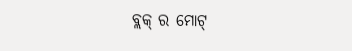ବ୍ଲକ୍ ର ମୋଟ୍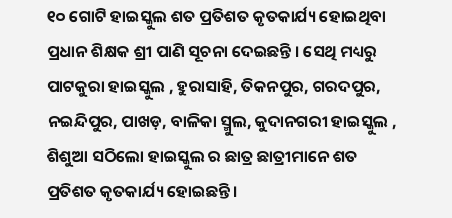୧୦ ଗୋଟି ହାଇସ୍କୁଲ ଶତ ପ୍ରତିଶତ କୃତକାର୍ଯ୍ୟ ହୋଇଥିବା ପ୍ରଧାନ ଶିକ୍ଷକ ଶ୍ରୀ ପାଣି ସୂଚନା ଦେଇଛନ୍ତି । ସେଥି ମଧ୍ୟରୁ ପାଟକୁରା ହାଇସ୍କୁଲ , ହୁରାସାହି, ତିକନପୁର, ଗରଦପୁର, ନଇନ୍ଦିପୁର, ପାଖଡ଼, ବାଳିକା ସ୍ମୁଲ, କୁଦାନଗରୀ ହାଇସ୍କୁଲ , ଶିଶୁଆ ସଠିଲୋ ହାଇସ୍କୁଲ ର ଛାତ୍ର ଛାତ୍ରୀମାନେ ଶତ ପ୍ରତିଶତ କୃତକାର୍ଯ୍ୟ ହୋଇଛନ୍ତି ।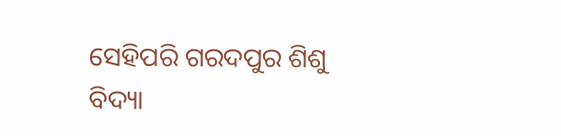ସେହିପରି ଗରଦପୁର ଶିଶୁ ବିଦ୍ୟା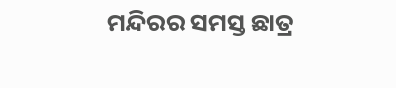ମନ୍ଦିରର ସମସ୍ତ ଛାତ୍ର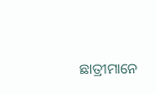ଛାତ୍ରୀମାନେ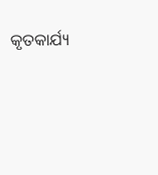କୃତକାର୍ଯ୍ୟ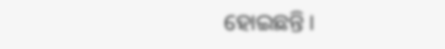ହୋଇଛନ୍ତି ।